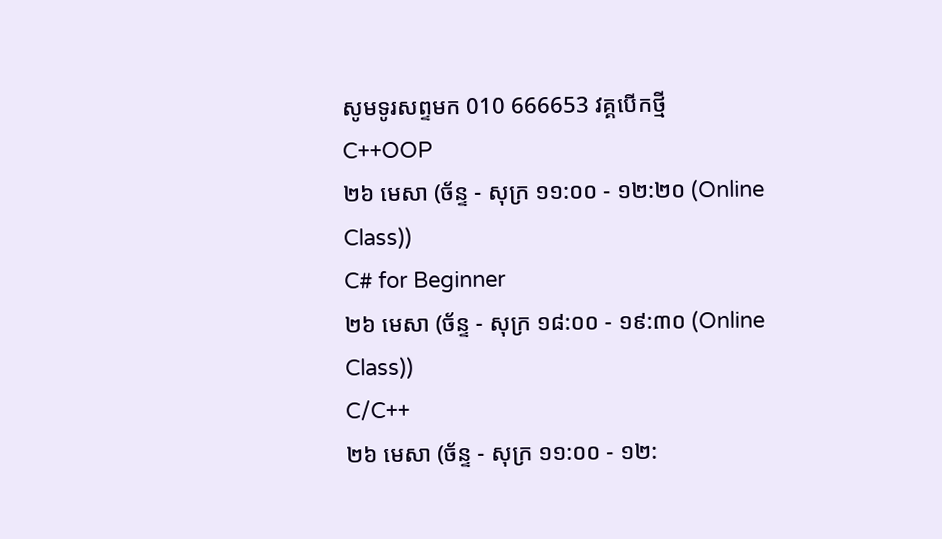សូមទូរសព្ទមក 010 666653 វគ្គបើកថ្មី
C++OOP
២៦ មេសា (ច័ន្ទ - សុក្រ ១១:០០ - ១២:២០ (Online Class))
C# for Beginner
២៦ មេសា (ច័ន្ទ - សុក្រ ១៨:០០ - ១៩:៣០ (Online Class))
C/C++
២៦ មេសា (ច័ន្ទ - សុក្រ ១១:០០ - ១២: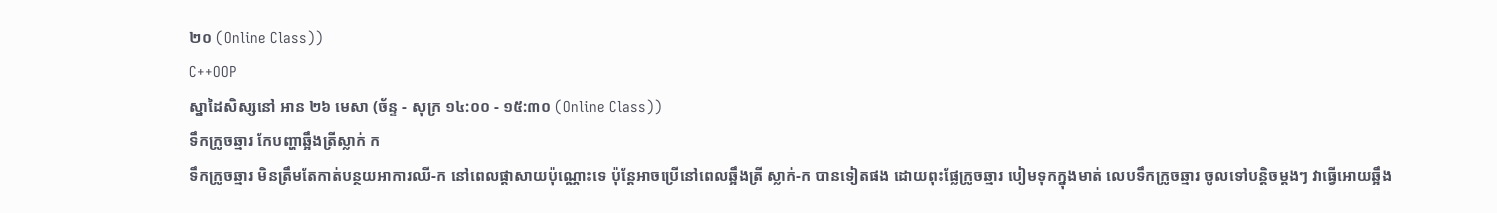២០ (Online Class))
C++OOP
ស្នាដៃសិស្សនៅ អាន ២៦ មេសា (ច័ន្ទ - សុក្រ ១៤:០០ - ១៥:៣០ (Online Class))
ទឹកក្រូចឆ្មារ កែបញ្ហាឆ្អឹងត្រីស្លាក់ ក
ទឹកក្រូចឆ្មារ មិនត្រឹមតែកាត់បន្ថយអាការឈី-ក នៅពេលផ្តាសាយប៉ុណ្ណោះទេ ប៉ុន្តែអាចប្រើនៅពេលឆ្អឹងត្រី ស្លាក់-ក បានទៀតផង ដោយពុះផ្លែក្រូចឆ្មារ បៀមទុកក្នុងមាត់ លេបទឹកក្រូចឆ្មារ ចូលទៅបន្តិចម្តងៗ វាធ្វើអោយឆ្អឹង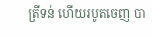ត្រីទន់ ហើយរបូតចេញ បា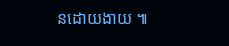នដោយងាយ ៕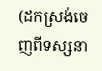(ដកស្រង់ចេញពីទស្សនា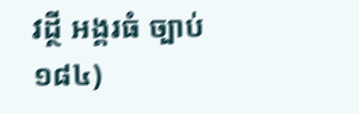វដ្ថី អង្គរធំ ច្បាប់ ១៨៤)